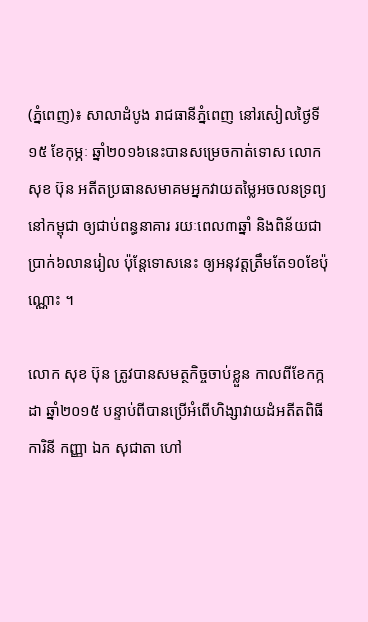(ភ្នំពេញ)៖ សាលាដំបូង រាជធានីភ្នំពេញ នៅរសៀលថ្ងៃទី១៥ ខែកុម្ភៈ ឆ្នាំ២០១៦នេះបានសម្រេចកាត់ទោស លោក សុខ ប៊ុន អតីតប្រធានសមាគមអ្នកវាយតម្លៃអចលនទ្រព្យនៅកម្ពុជា ឲ្យជាប់ពន្ធនាគារ រយៈពេល៣ឆ្នាំ និងពិន័យជាប្រាក់៦លានរៀល ប៉ុន្តែទោសនេះ ឲ្យអនុវត្តត្រឹមតែ១០ខែប៉ុណ្ណោះ ។

លោក សុខ ប៊ុន ត្រូវបានសមត្ថកិច្ចចាប់ខ្លួន កាលពីខែកក្កដា ឆ្នាំ២០១៥ បន្ទាប់ពីបានប្រើអំពើហិង្សាវាយដំអតីតពិធីការិនី កញ្ញា ឯក សុជាតា ហៅ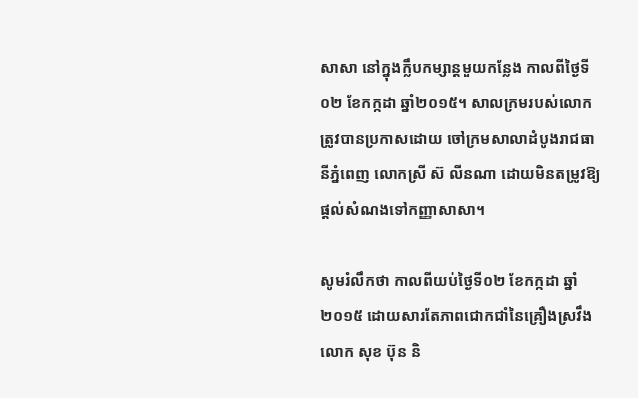សាសា នៅក្នុងក្លឹបកម្សាន្តមួយកន្លែង កាលពីថ្ងៃទី០២ ខែកក្កដា ឆ្នាំ២០១៥។ សាលក្រមរបស់លោក ត្រូវបានប្រកាសដោយ ចៅក្រមសាលាដំបូងរាជធានីភ្នំពេញ លោកស្រី ស៊ លីនណា ដោយមិនតម្រូវឱ្យផ្តល់សំណងទៅកញ្ញាសាសា។

សូមរំលឹកថា កាលពីយប់ថ្ងៃទី០២ ខែកក្កដា ឆ្នាំ២០១៥ ដោយសារតែភាពជោកជាំនៃគ្រឿងស្រវឹងលោក សុខ ប៊ុន និ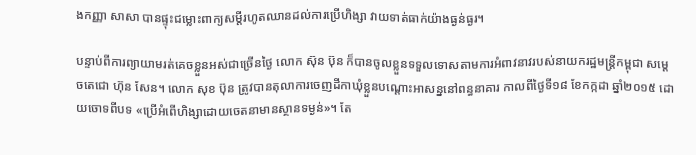ងកញ្ញា សាសា បានផ្ទុះជម្លោះពាក្យសម្តីរហូតឈានដល់ការប្រើហិង្សា វាយទាត់ធាក់យ៉ាងធ្ងន់ធ្ងរ។

បន្ទាប់ពីការព្យាយាមរត់គេចខ្លួនអស់ជាច្រើនថ្ងៃ លោក ស៊ុន ប៊ុន ក៏បានចូលខ្លួនទទួលទោសតាមការអំពាវនាវរបស់នាយករដ្ឋមន្រ្តីកម្ពុជា សម្តេចតេជោ ហ៊ុន សែន។ លោក សុខ ប៊ុន ត្រូវបានតុលាការចេញដីកាឃុំខ្លួនបណ្តោះអាសន្ននៅពន្ធនាគារ កាលពីថ្ងៃទី១៨ ខែកក្កដា ឆ្នាំ២០១៥ ដោយចោទពីបទ «ប្រើអំពើហិង្សាដោយចេតនាមានស្ថានទម្ងន់‍»។ តែ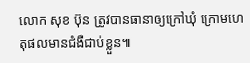លោក សុខ ប៊ុន ត្រូវបានធានាឲ្យក្រៅឃុំ ក្រោមហេតុផលមានជំងឺជាប់ខ្លួន៕